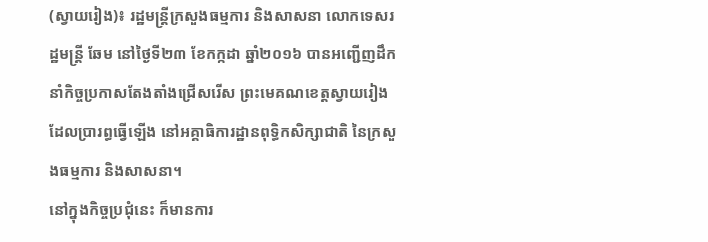(ស្វាយរៀង)៖ រដ្ឋមន្រ្តីក្រសួងធម្មការ និងសាសនា លោកទេសរដ្ឋមន្រ្តី ឆែម នៅថ្ងៃទី២៣ ខែកក្កដា ឆ្នាំ២០១៦ បានអញ្ជើញដឹកនាំកិច្ចប្រកាសតែងតាំងជ្រើសរើស ព្រះមេគណខេត្តស្វាយរៀង ដែលប្រារព្ធធ្វើឡើង នៅអគ្គាធិការដ្ឋានពុទ្ធិកសិក្សាជាតិ នៃក្រសួងធម្មការ និងសាសនា។
នៅក្នុងកិច្ចប្រជុំនេះ ក៏មានការ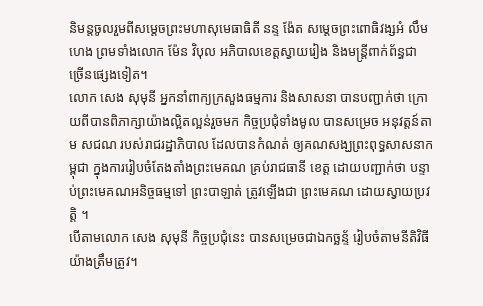និមន្តចូលរួមពីសម្តេចព្រះមហាសុមេធាធិតី នន្ទ ង៉ែត សម្តេចព្រះពោធិវង្សអំ លឹមហេង ព្រមទាំងលោក ម៉ែន វិបុល អភិបាលខេត្តស្វាយរៀង និងមន្រ្តីពាក់ព័ន្ធជា ច្រើនផ្សេងទៀត។
លោក សេង សុមុនី អ្នកនាំពាក្យក្រសួងធម្មការ និងសាសនា បានបញ្ជាក់ថា ក្រោយពីបានពិភាក្សាយ៉ាងល្អិតល្អន់រួចមក កិច្ចប្រជុំទាំងមូល បានសម្រេច អនុវត្តន៍តាម សជណ របស់រាជរដ្ឋាភិបាល ដែលបានកំណត់ ឲ្យគណសង្ឃព្រះពុទ្ធសាសនាកម្ពុជា ក្នុងការរៀបចំតែងតាំងព្រះមេគណ គ្រប់រាជធានី ខេត្ត ដោយបញ្ជាក់ថា បន្ទាប់ព្រះមេគណអនិច្ចធម្មទៅ ព្រះបាឡាត់ ត្រូវឡើងជា ព្រះមេគណ ដោយស្វាយប្រវត្តិ ។
បើតាមលោក សេង សុមុនី កិច្ចប្រជុំនេះ បានសម្រេចជាឯកច្ឆន្ទ័ រៀបចំតាមនីតិវិធី យ៉ាងត្រឹមត្រូវ។